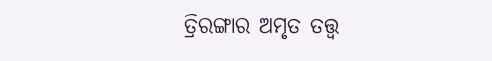ତ୍ରିରଙ୍ଗାର ଅମୃତ ତତ୍ତ୍ୱ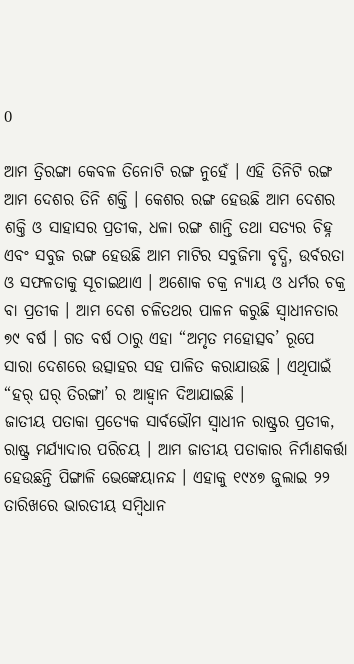0

ଆମ ତ୍ରିରଙ୍ଗା କେବଳ ତିନୋଟି ରଙ୍ଗ ନୁହେଁ । ଏହି ତିନିଟି ରଙ୍ଗ ଆମ ଦେଶର ତିନି ଶକ୍ତି । କେଶର ରଙ୍ଗ ହେଉଛି ଆମ ଦେଶର ଶକ୍ତି ଓ ସାହାସର ପ୍ରତୀକ, ଧଳା ରଙ୍ଗ ଶାନ୍ତି ତଥା ସତ୍ୟର ଚିହ୍ନ ଏବଂ ସବୁଜ ରଙ୍ଗ ହେଉଛି ଆମ ମାଟିର ସବୁଜିମା ବୃଦ୍ଧି, ଉର୍ବରତା ଓ ସଫଳତାକୁ ସୂଚାଇଥାଏ । ଅଶୋକ ଚକ୍ର ନ୍ୟାୟ ଓ ଧର୍ମର ଚକ୍ର ବା ପ୍ରତୀକ । ଆମ ଦେଶ ଚଳିତଥର ପାଳନ କରୁଛି ସ୍ୱାଧୀନତାର ୭୯ ବର୍ଷ । ଗତ ବର୍ଷ ଠାରୁ ଏହା “ଅମୃତ ମହୋତ୍ସବ’ ରୂପେ ସାରା ଦେଶରେ ଉତ୍ସାହର ସହ ପାଳିତ କରାଯାଉଛି । ଏଥିପାଇଁ “ହର୍‌ ଘର୍‌ ତିରଙ୍ଗା’ ର ଆହ୍ୱାନ ଦିଆଯାଇଛି ।
ଜାତୀୟ ପତାକା ପ୍ରତ୍ୟେକ ସାର୍ବଭୌମ ସ୍ୱାଧୀନ ରାଷ୍ଟ୍ରର ପ୍ରତୀକ, ରାଷ୍ଟ୍ର ମର୍ଯ୍ୟାଦାର ପରିଚୟ । ଆମ ଜାତୀୟ ପତାକାର ନିର୍ମାଣକର୍ତ୍ତା ହେଉଛନ୍ତି ପିଙ୍ଗାଳି ଭେଙ୍କେୟାନନ୍ଦ । ଏହାକୁ ୧୯୪୭ ଜୁଲାଇ ୨୨ ତାରିଖରେ ଭାରତୀୟ ସମ୍ବିଧାନ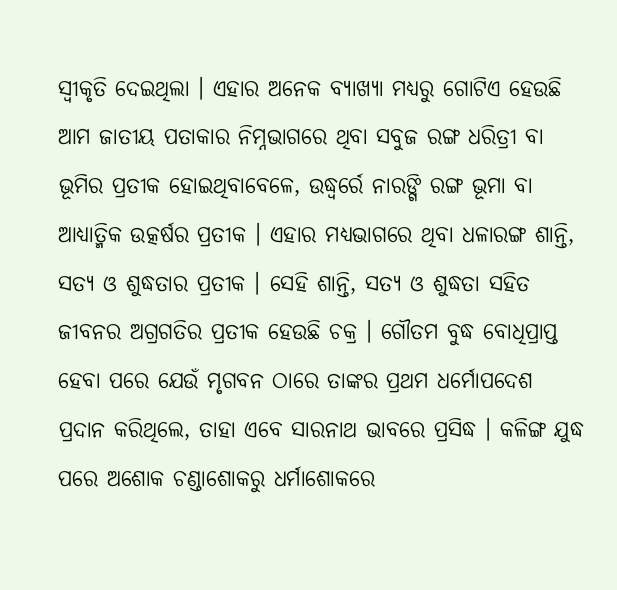ସ୍ୱୀକୃତି ଦେଇଥିଲା । ଏହାର ଅନେକ ବ୍ୟାଖ୍ୟା ମଧ୍ୟରୁ ଗୋଟିଏ ହେଉଛି ଆମ ଜାତୀୟ ପତାକାର ନିମ୍ନଭାଗରେ ଥିବା ସବୁଜ ରଙ୍ଗ ଧରିତ୍ରୀ ବା ଭୂମିର ପ୍ରତୀକ ହୋଇଥିବାବେଳେ, ଉଦ୍ଧ୍ୱର୍ରେ ନାରଙ୍ଗି ରଙ୍ଗ ଭୂମା ବା ଆଧ୍ୟାତ୍ମିକ ଉତ୍କର୍ଷର ପ୍ରତୀକ । ଏହାର ମଧ୍ୟଭାଗରେ ଥିବା ଧଳାରଙ୍ଗ ଶାନ୍ତି, ସତ୍ୟ ଓ ଶୁଦ୍ଧତାର ପ୍ରତୀକ । ସେହି ଶାନ୍ତି, ସତ୍ୟ ଓ ଶୁଦ୍ଧତା ସହିତ ଜୀବନର ଅଗ୍ରଗତିର ପ୍ରତୀକ ହେଉଛି ଚକ୍ର । ଗୌତମ ବୁଦ୍ଧ ବୋଧିପ୍ରାପ୍ତ ହେବା ପରେ ଯେଉଁ ମୃଗବନ ଠାରେ ତାଙ୍କର ପ୍ରଥମ ଧର୍ମୋପଦେଶ ପ୍ରଦାନ କରିଥିଲେ, ତାହା ଏବେ ସାରନାଥ ଭାବରେ ପ୍ରସିଦ୍ଧ । କଳିଙ୍ଗ ଯୁଦ୍ଧ ପରେ ଅଶୋକ ଚଣ୍ଡାଶୋକରୁ ଧର୍ମାଶୋକରେ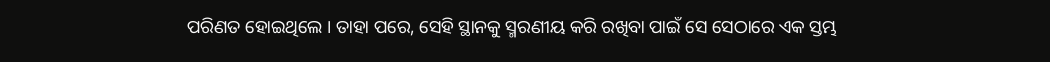ପରିଣତ ହୋଇଥିଲେ । ତାହା ପରେ, ସେହି ସ୍ଥାନକୁ ସ୍ମରଣୀୟ କରି ରଖିବା ପାଇଁ ସେ ସେଠାରେ ଏକ ସ୍ତମ୍ଭ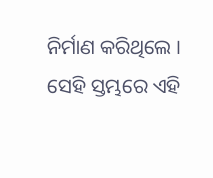ନିର୍ମାଣ କରିଥିଲେ । ସେହି ସ୍ତମ୍ଭରେ ଏହି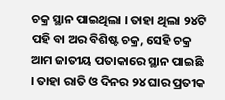ଚକ୍ର ସ୍ଥାନ ପାଇଥିଲା । ତାହା ଥିଲା ୨୪ଟି ପହି ବା ଅର ବିଶିଷ୍ଟ ଚକ୍ର, ସେହି ଚକ୍ର ଆମ ଜାତୀୟ ପତାକାରେ ସ୍ଥାନ ପାଇଛି । ତାହା ରାତି ଓ ଦିନର ୨୪ ଘାର ପ୍ରତୀକ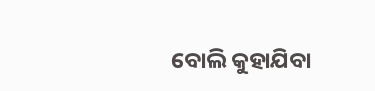ବୋଲି କୁହାଯିବା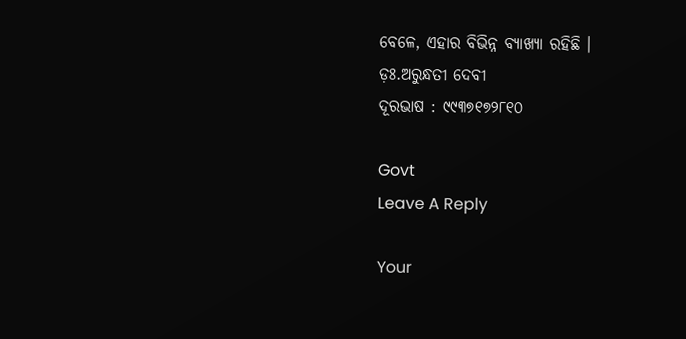ବେଳେ, ଏହାର ବିଭିନ୍ନ ବ୍ୟାଖ୍ୟା ରହିଛି ।
ଡ଼ଃ.ଅରୁନ୍ଧତୀ ଦେବୀ
ଦୂରଭାଷ : ୯୯୩୭୧୭୨୮୧୦

Govt
Leave A Reply

Your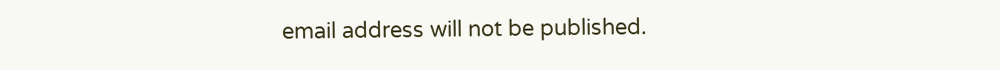email address will not be published.